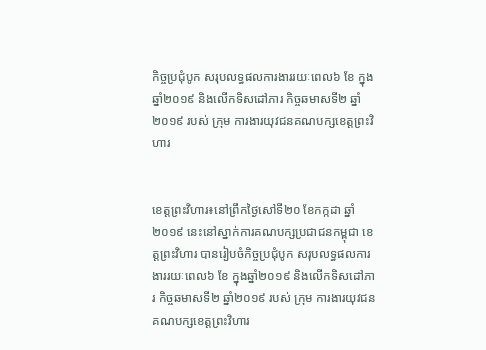កិច្ចប្រជុំបូក សរុបលទ្ធផលការងាររយៈពេល៦ ខែ ក្នុងឆ្នាំ២០១៩ និងលើកទិសដៅភារ កិច្ចឆមាសទី២ ឆ្នាំ២០១៩ របស់ ក្រុម ការងារយុវជនគណបក្សខេត្តព្រះវិហារ


ខេត្តព្រះវិហារ៖នៅព្រឹកថ្ងៃសៅទី២០ ខែកក្កដា ឆ្នាំ២០១៩ នេះនៅស្នាក់ការគណបក្សប្រជាជនកម្ពុជា ខេត្តព្រះវិហារ បានរៀបចំកិច្ចប្រជុំបូក សរុបលទ្ធផលការងាររយៈពេល៦ ខែ ក្នុងឆ្នាំ២០១៩ និងលើកទិសដៅភារ កិច្ចឆមាសទី២ ឆ្នាំ២០១៩ របស់ ក្រុម ការងារយុវជនគណបក្សខេត្តព្រះវិហារ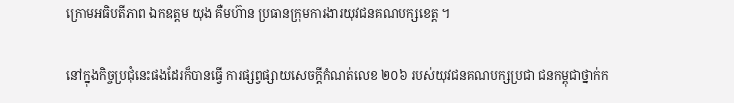ក្រោមអធិបតីភាព ឯកឧត្តម យុង គឺមហ៊ាន ប្រធានក្រុមការងារយុវជនគណបក្សខេត្ត ។

នៅក្នុងកិច្ចប្រជុំនេះផងដែរក៏បានធ្វើ ការផ្សព្វផ្សាយសេចក្តីកំណត់លេខ ២០៦ របស់យុវជនគណបក្សប្រជា ជនកម្ពុជាថ្នាក់ក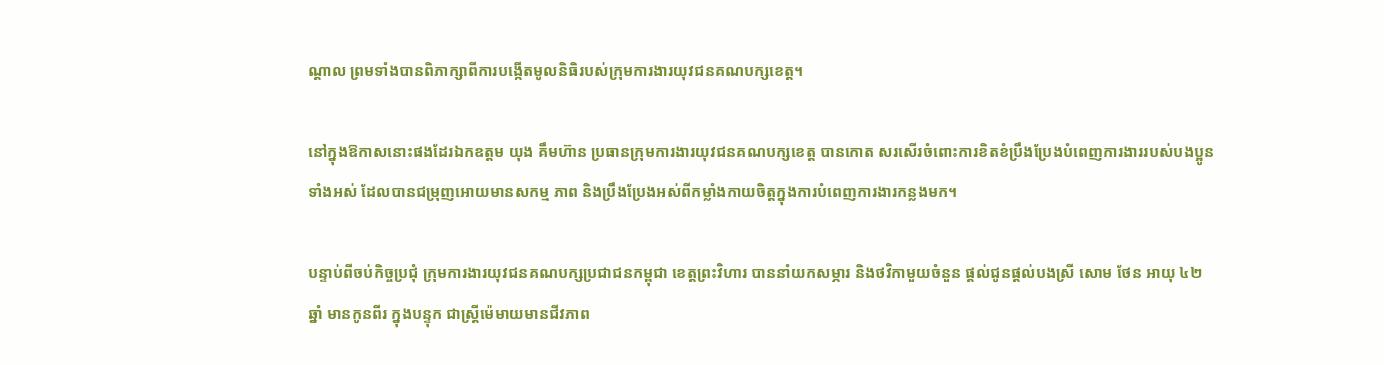ណ្តាល ព្រមទាំងបានពិភាក្សាពីការបង្កើតមូលនិធិរបស់ក្រុមការងារយុវជនគណបក្សខេត្ត។

នៅក្នុងឱកាសនោះផងដែរឯកឧត្តម យុង គឹមហ៊ាន ប្រធានក្រុមការងារយុវជនគណបក្សខេត្ត បានកោត សរសើរចំពោះការខិតខំប្រឹងប្រែងបំពេញការងាររបស់បងប្អូនទាំងអស់ ដែលបានជម្រុញអោយមានសកម្ម ភាព និងប្រឹងប្រែងអស់ពីកម្លាំងកាយចិត្តក្នុងការបំពេញការងារកន្លងមក។

បន្ទាប់ពីចប់កិច្ចប្រជុំ ក្រុមការងារយុវជនគណបក្សប្រជាជនកម្ពុជា ខេត្តព្រះវិហារ បាននាំយកសម្ភារ និងថវិកាមួយចំនួន ផ្តល់ជូនផ្តល់បងស្រី សោម ថែន អាយុ ៤២ ឆ្នាំ មានកូនពីរ ក្នុងបន្ទុក ជាស្រ្តីម៉េមាយមានជីវភាព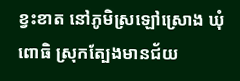ខ្វះខាត នៅភូមិស្រឡៅស្រោង ឃុំពោធិ ស្រុកត្បែងមានជ័យ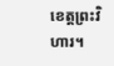ខេត្តព្រះវិហារ។